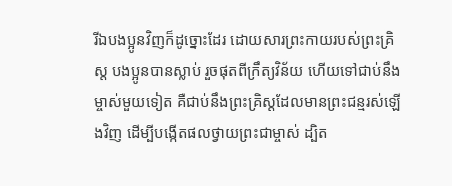រីឯបងប្អូនវិញក៏ដូច្នោះដែរ ដោយសារព្រះកាយរបស់ព្រះគ្រិស្ត បងប្អូនបានស្លាប់ រួចផុតពីក្រឹត្យវិន័យ ហើយទៅជាប់នឹងម្ចាស់មួយទៀត គឺជាប់នឹងព្រះគ្រិស្តដែលមានព្រះជន្មរស់ឡើងវិញ ដើម្បីបង្កើតផលថ្វាយព្រះជាម្ចាស់ ដ្បិត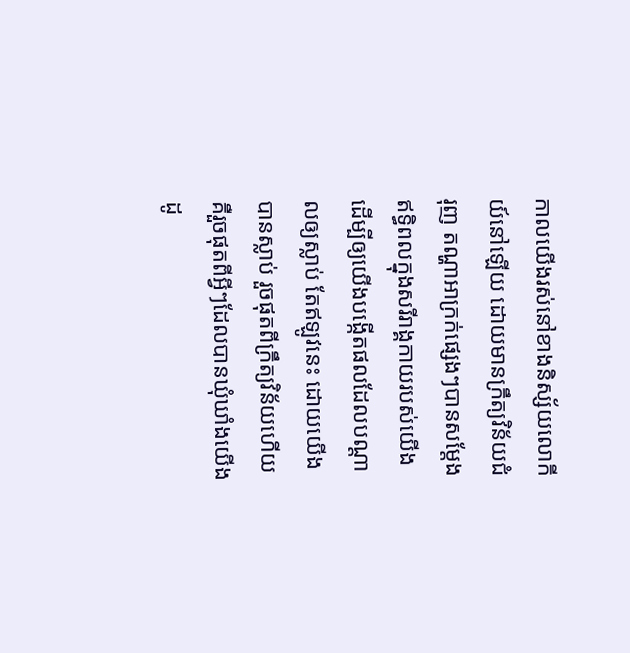កាលយើងរស់នៅខាងនិស្ស័យលោកីយ៍នៅឡើយ ដោយមានក្រឹត្យវិន័យជំរុញ តណ្ហាអាក្រក់ផ្សេងៗបានសម្តែងឥទ្ធិពលក្នុងសរីរាង្គកាយរបស់យើង ដើម្បីឲ្យយើងបង្កើតផលដែលបណ្ដាលឲ្យស្លាប់ តែឥឡូវនេះ ដោយយើងបានស្លាប់ រួចផុតពីក្រឹត្យវិន័យហើយ គឺរួចផុតពីអ្វីៗដែលបានឃុំឃាំងយើង ដូ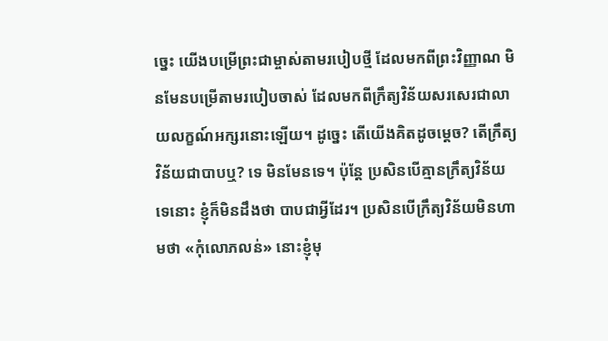ច្នេះ យើងបម្រើព្រះជាម្ចាស់តាមរបៀបថ្មី ដែលមកពីព្រះវិញ្ញាណ មិនមែនបម្រើតាមរបៀបចាស់ ដែលមកពីក្រឹត្យវិន័យសរសេរជាលាយលក្ខណ៍អក្សរនោះឡើយ។ ដូច្នេះ តើយើងគិតដូចម្ដេច? តើក្រឹត្យវិន័យជាបាបឬ? ទេ មិនមែនទេ។ ប៉ុន្តែ ប្រសិនបើគ្មានក្រឹត្យវិន័យទេនោះ ខ្ញុំក៏មិនដឹងថា បាបជាអ្វីដែរ។ ប្រសិនបើក្រឹត្យវិន័យមិនហាមថា «កុំលោភលន់» នោះខ្ញុំមុ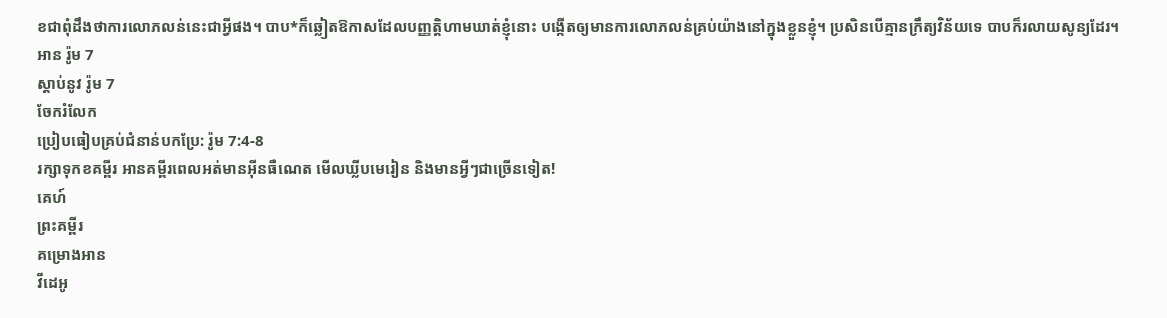ខជាពុំដឹងថាការលោភលន់នេះជាអ្វីផង។ បាប*ក៏ឆ្លៀតឱកាសដែលបញ្ញត្តិហាមឃាត់ខ្ញុំនោះ បង្កើតឲ្យមានការលោភលន់គ្រប់យ៉ាងនៅក្នុងខ្លួនខ្ញុំ។ ប្រសិនបើគ្មានក្រឹត្យវិន័យទេ បាបក៏រលាយសូន្យដែរ។
អាន រ៉ូម 7
ស្ដាប់នូវ រ៉ូម 7
ចែករំលែក
ប្រៀបធៀបគ្រប់ជំនាន់បកប្រែ: រ៉ូម 7:4-8
រក្សាទុកខគម្ពីរ អានគម្ពីរពេលអត់មានអ៊ីនធឺណេត មើលឃ្លីបមេរៀន និងមានអ្វីៗជាច្រើនទៀត!
គេហ៍
ព្រះគម្ពីរ
គម្រោងអាន
វីដេអូ